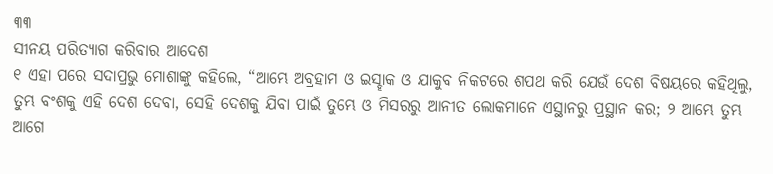୩୩
ସୀନୟ ପରିତ୍ୟାଗ କରିବାର ଆଦେଶ
୧ ଏହା ପରେ ସଦାପ୍ରଭୁ ମୋଶାଙ୍କୁ କହିଲେ, “ଆମ୍ଭେ ଅବ୍ରହାମ ଓ ଇସ୍ହାକ ଓ ଯାକୁବ ନିକଟରେ ଶପଥ କରି ଯେଉଁ ଦେଶ ବିଷୟରେ କହିଥିଲୁ, ତୁମ୍ଭ ବଂଶକୁ ଏହି ଦେଶ ଦେବା, ସେହି ଦେଶକୁ ଯିବା ପାଇଁ ତୁମ୍ଭେ ଓ ମିସରରୁ ଆନୀତ ଲୋକମାନେ ଏସ୍ଥାନରୁ ପ୍ରସ୍ଥାନ କର; ୨ ଆମ୍ଭେ ତୁମ୍ଭ ଆଗେ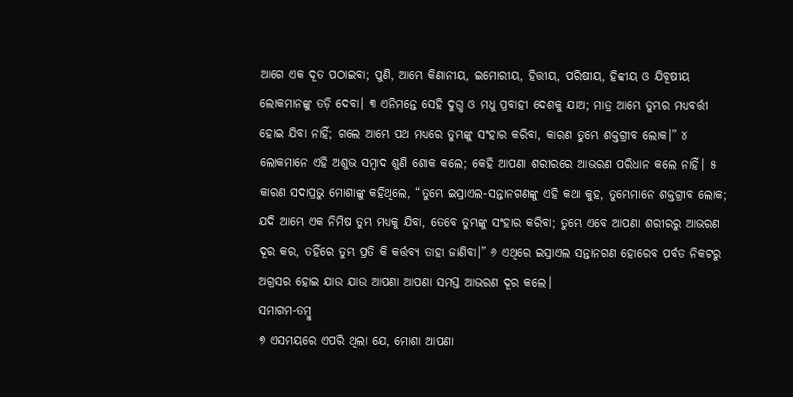ଆଗେ ଏକ ଦୂତ ପଠାଇବା; ପୁଣି, ଆମ୍ଭେ କିଣାନୀୟ, ଇମୋରୀୟ, ହିତ୍ତୀୟ, ପରିଷୀୟ, ହିବ୍ବୀୟ ଓ ଯିବୂଷୀୟ ଲୋକମାନଙ୍କୁ ତଡ଼ି ଦେବା। ୩ ଏନିମନ୍ତେ ସେହି ଦୁଗ୍ଧ ଓ ମଧୁ ପ୍ରବାହୀ ଦେଶକୁ ଯାଅ; ମାତ୍ର ଆମ୍ଭେ ତୁମ୍ଭର ମଧ୍ୟବର୍ତ୍ତୀ ହୋଇ ଯିବା ନାହିଁ; ଗଲେ ଆମ୍ଭେ ପଥ ମଧ୍ୟରେ ତୁମ୍ଭଙ୍କୁ ସଂହାର କରିବା, କାରଣ ତୁମ୍ଭେ ଶକ୍ତଗ୍ରୀବ ଲୋକ।” ୪ ଲୋକମାନେ ଏହି ଅଶୁଭ ସମ୍ବାଦ ଶୁଣି ଶୋକ କଲେ; କେହି ଆପଣା ଶରୀରରେ ଆଭରଣ ପରିଧାନ କଲେ ନାହିଁ। ୫ କାରଣ ସଦାପ୍ରଭୁ ମୋଶାଙ୍କୁ କହିଥିଲେ, “ତୁମ୍ଭେ ଇସ୍ରାଏଲ-ସନ୍ତାନଗଣଙ୍କୁ ଏହି କଥା କୁହ, ତୁମ୍ଭେମାନେ ଶକ୍ତଗ୍ରୀବ ଲୋକ; ଯଦି ଆମ୍ଭେ ଏକ ନିମିଷ ତୁମ୍ଭ ମଧ୍ୟକୁ ଯିବା, ତେବେ ତୁମ୍ଭଙ୍କୁ ସଂହାର କରିବା; ତୁମ୍ଭେ ଏବେ ଆପଣା ଶରୀରରୁ ଆଭରଣ ଦୂର କର, ତହିଁରେ ତୁମ୍ଭ ପ୍ରତି କି କର୍ତ୍ତବ୍ୟ ତାହା ଜାଣିବା।” ୬ ଏଥିରେ ଇସ୍ରାଏଲ ସନ୍ତାନଗଣ ହୋରେବ ପର୍ବତ ନିକଟରୁ ଅଗ୍ରସର ହୋଇ ଯାଉ ଯାଉ ଆପଣା ଆପଣା ସମସ୍ତ ଆଭରଣ ଦୂର କଲେ।
ସମାଗମ-ତମ୍ବୁ
୭ ଏସମୟରେ ଏପରି ଥିଲା ଯେ, ମୋଶା ଆପଣା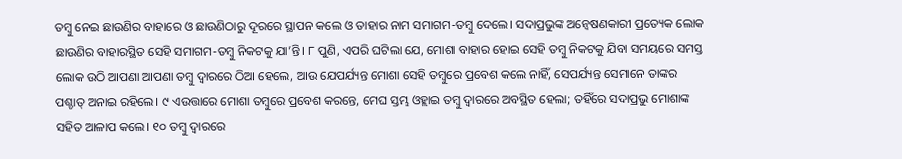ତମ୍ବୁ ନେଇ ଛାଉଣିର ବାହାରେ ଓ ଛାଉଣିଠାରୁ ଦୂରରେ ସ୍ଥାପନ କଲେ ଓ ତାହାର ନାମ ସମାଗମ-ତମ୍ବୁ ଦେଲେ। ସଦାପ୍ରଭୁଙ୍କ ଅନ୍ୱେଷଣକାରୀ ପ୍ରତ୍ୟେକ ଲୋକ ଛାଉଣିର ବାହାରସ୍ଥିତ ସେହି ସମାଗମ-ତମ୍ବୁ ନିକଟକୁ ଯା’ନ୍ତି। ୮ ପୁଣି, ଏପରି ଘଟିଲା ଯେ, ମୋଶା ବାହାର ହୋଇ ସେହି ତମ୍ବୁ ନିକଟକୁ ଯିବା ସମୟରେ ସମସ୍ତ ଲୋକ ଉଠି ଆପଣା ଆପଣା ତମ୍ବୁ ଦ୍ୱାରରେ ଠିଆ ହେଲେ, ଆଉ ଯେପର୍ଯ୍ୟନ୍ତ ମୋଶା ସେହି ତମ୍ବୁରେ ପ୍ରବେଶ କଲେ ନାହିଁ, ସେପର୍ଯ୍ୟନ୍ତ ସେମାନେ ତାଙ୍କର ପଶ୍ଚାତ୍ ଅନାଇ ରହିଲେ। ୯ ଏଉତ୍ତାରେ ମୋଶା ତମ୍ବୁରେ ପ୍ରବେଶ କରନ୍ତେ, ମେଘ ସ୍ତମ୍ଭ ଓହ୍ଲାଇ ତମ୍ବୁ ଦ୍ୱାରରେ ଅବସ୍ଥିତ ହେଲା; ତହିଁରେ ସଦାପ୍ରଭୁ ମୋଶାଙ୍କ ସହିତ ଆଳାପ କଲେ। ୧୦ ତମ୍ବୁ ଦ୍ୱାରରେ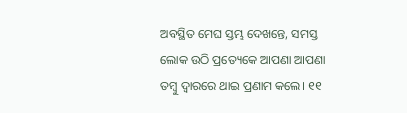ଅବସ୍ଥିତ ମେଘ ସ୍ତମ୍ଭ ଦେଖନ୍ତେ, ସମସ୍ତ ଲୋକ ଉଠି ପ୍ରତ୍ୟେକେ ଆପଣା ଆପଣା ତମ୍ବୁ ଦ୍ୱାରରେ ଥାଇ ପ୍ରଣାମ କଲେ। ୧୧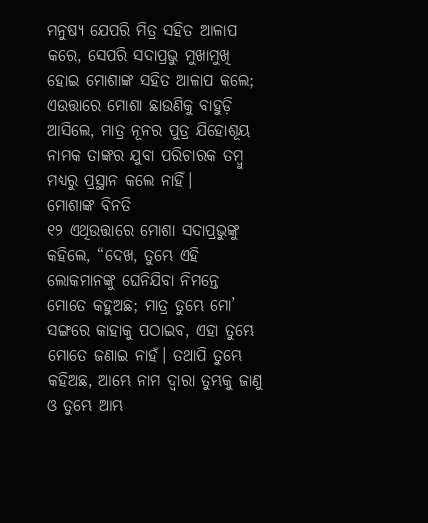ମନୁଷ୍ୟ ଯେପରି ମିତ୍ର ସହିତ ଆଳାପ କରେ, ସେପରି ସଦାପ୍ରଭୁ ମୁଖାମୁଖି ହୋଇ ମୋଶାଙ୍କ ସହିତ ଆଳାପ କଲେ; ଏଉତ୍ତାରେ ମୋଶା ଛାଉଣିକୁ ବାହୁଡ଼ି ଆସିଲେ, ମାତ୍ର ନୂନର ପୁତ୍ର ଯିହୋଶୂୟ ନାମକ ତାଙ୍କର ଯୁବା ପରିଚାରକ ତମ୍ବୁ ମଧ୍ୟରୁ ପ୍ରସ୍ଥାନ କଲେ ନାହିଁ।
ମୋଶାଙ୍କ ବିନତି
୧୨ ଏଥିଉତ୍ତାରେ ମୋଶା ସଦାପ୍ରଭୁଙ୍କୁ କହିଲେ, “ଦେଖ, ତୁମ୍ଭେ ଏହି ଲୋକମାନଙ୍କୁ ଘେନିଯିବା ନିମନ୍ତେ ମୋତେ କହୁଅଛ; ମାତ୍ର ତୁମ୍ଭେ ମୋ’ ସଙ୍ଗରେ କାହାକୁ ପଠାଇବ, ଏହା ତୁମ୍ଭେ ମୋତେ ଜଣାଇ ନାହଁ। ତଥାପି ତୁମ୍ଭେ କହିଅଛ, ଆମ୍ଭେ ନାମ ଦ୍ୱାରା ତୁମ୍ଭକୁ ଜାଣୁ ଓ ତୁମ୍ଭେ ଆମ୍ଭ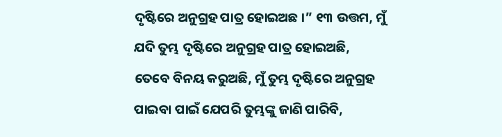ଦୃଷ୍ଟିରେ ଅନୁଗ୍ରହ ପାତ୍ର ହୋଇଅଛ।” ୧୩ ଉତ୍ତମ, ମୁଁ ଯଦି ତୁମ୍ଭ ଦୃଷ୍ଟିରେ ଅନୁଗ୍ରହ ପାତ୍ର ହୋଇଅଛି, ତେବେ ବିନୟ କରୁଅଛି, ମୁଁ ତୁମ୍ଭ ଦୃଷ୍ଟିରେ ଅନୁଗ୍ରହ ପାଇବା ପାଇଁ ଯେପରି ତୁମ୍ଭଙ୍କୁ ଜାଣି ପାରିବି,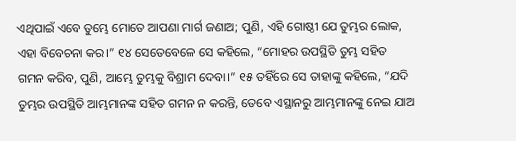ଏଥିପାଇଁ ଏବେ ତୁମ୍ଭେ ମୋତେ ଆପଣା ମାର୍ଗ ଜଣାଅ; ପୁଣି, ଏହି ଗୋଷ୍ଠୀ ଯେ ତୁମ୍ଭର ଲୋକ, ଏହା ବିବେଚନା କର।” ୧୪ ସେତେବେଳେ ସେ କହିଲେ, “ମୋହର ଉପସ୍ଥିତି ତୁମ୍ଭ ସହିତ ଗମନ କରିବ, ପୁଣି, ଆମ୍ଭେ ତୁମ୍ଭକୁ ବିଶ୍ରାମ ଦେବା।” ୧୫ ତହିଁରେ ସେ ତାହାଙ୍କୁ କହିଲେ, “ଯଦି ତୁମ୍ଭର ଉପସ୍ଥିତି ଆମ୍ଭମାନଙ୍କ ସହିତ ଗମନ ନ କରନ୍ତି, ତେବେ ଏସ୍ଥାନରୁ ଆମ୍ଭମାନଙ୍କୁ ନେଇ ଯାଅ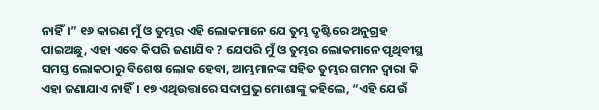ନାହିଁ।” ୧୬ କାରଣ ମୁଁ ଓ ତୁମ୍ଭର ଏହି ଲୋକମାନେ ଯେ ତୁମ୍ଭ ଦୃଷ୍ଟିରେ ଅନୁଗ୍ରହ ପାଇଅଛୁ, ଏହା ଏବେ କିପରି ଜଣାଯିବ ? ଯେପରି ମୁଁ ଓ ତୁମ୍ଭର ଲୋକମାନେ ପୃଥିବୀସ୍ଥ ସମସ୍ତ ଲୋକଠାରୁ ବିଶେଷ ଲୋକ ହେବା, ଆମ୍ଭମାନଙ୍କ ସହିତ ତୁମ୍ଭର ଗମନ ଦ୍ୱାରା କି ଏହା ଜଣାଯାଏ ନାହିଁ। ୧୭ ଏଥିଉତ୍ତାରେ ସଦାପ୍ରଭୁ ମୋଶାଙ୍କୁ କହିଲେ, “ଏହି ଯେଉଁ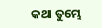କଥା ତୁମ୍ଭେ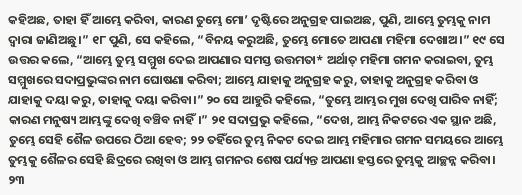କହିଅଛ, ତାହା ହିଁ ଆମ୍ଭେ କରିବା, କାରଣ ତୁମ୍ଭେ ମୋ’ ଦୃଷ୍ଟିରେ ଅନୁଗ୍ରହ ପାଇଅଛ, ପୁଣି, ଆମ୍ଭେ ତୁମ୍ଭକୁ ନାମ ଦ୍ୱାରା ଜାଣିଅଛୁ।” ୧୮ ପୁଣି, ସେ କହିଲେ, “ବିନୟ କରୁଅଛି, ତୁମ୍ଭେ ମୋତେ ଆପଣା ମହିମା ଦେଖାଅ।” ୧୯ ସେ ଉତ୍ତର କଲେ, “ଆମ୍ଭେ ତୁମ୍ଭ ସମ୍ମୁଖ ଦେଇ ଆପଣାର ସମସ୍ତ ଉତ୍ତମତା* ଅର୍ଥାତ୍ ମହିମା ଗମନ କରାଇବା, ତୁମ୍ଭ ସମ୍ମୁଖରେ ସଦାପ୍ରଭୁଙ୍କର ନାମ ଘୋଷଣା କରିବା; ଆମ୍ଭେ ଯାହାକୁ ଅନୁଗ୍ରହ କରୁ, ତାହାକୁ ଅନୁଗ୍ରହ କରିବା ଓ ଯାହାକୁ ଦୟା କରୁ, ତାହାକୁ ଦୟା କରିବା।” ୨୦ ସେ ଆହୁରି କହିଲେ, “ତୁମ୍ଭେ ଆମ୍ଭର ମୁଖ ଦେଖି ପାରିବ ନାହିଁ; କାରଣ ମନୁଷ୍ୟ ଆମ୍ଭଙ୍କୁ ଦେଖି ବଞ୍ଚିବ ନାହିଁ।” ୨୧ ସଦାପ୍ରଭୁ କହିଲେ, “ଦେଖ, ଆମ୍ଭ ନିକଟରେ ଏକ ସ୍ଥାନ ଅଛି, ତୁମ୍ଭେ ସେହି ଶୈଳ ଉପରେ ଠିଆ ହେବ; ୨୨ ତହିଁରେ ତୁମ୍ଭ ନିକଟ ଦେଇ ଆମ୍ଭ ମହିମାର ଗମନ ସମୟରେ ଆମ୍ଭେ ତୁମ୍ଭକୁ ଶୈଳର ସେହି ଛିଦ୍ରରେ ରଖିବା ଓ ଆମ୍ଭ ଗମନର ଶେଷ ପର୍ଯ୍ୟନ୍ତ ଆପଣା ହସ୍ତରେ ତୁମ୍ଭକୁ ଆଚ୍ଛନ୍ନ କରିବା। ୨୩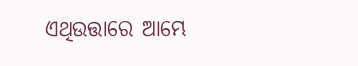ଏଥିଉତ୍ତାରେ ଆମ୍ଭେ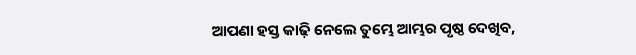ଆପଣା ହସ୍ତ କାଢ଼ି ନେଲେ ତୁମ୍ଭେ ଆମ୍ଭର ପୃଷ୍ଠ ଦେଖିବ,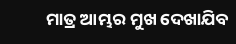ମାତ୍ର ଆମ୍ଭର ମୁଖ ଦେଖାଯିବ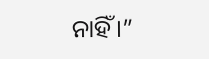ନାହିଁ।”